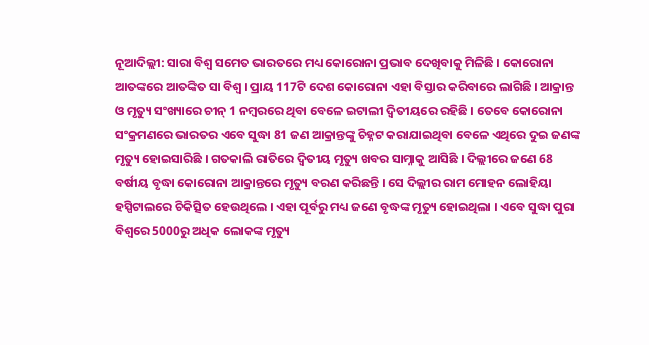ନୂଆଦିଲ୍ଲୀ: ସାରା ବିଶ୍ୱ ସମେତ ଭାରତରେ ମଧ୍ୟ କୋରୋନା ପ୍ରଭାବ ଦେଖିବାକୁ ମିଳିଛି । କୋରୋନା ଆତଙ୍କରେ ଆତଙ୍କିତ ସା ବିଶ୍ୱ । ପ୍ରାୟ 117ଟି ଦେଶ କୋରୋନା ଏହା ବିସ୍ତାର କରିବାରେ ଲାଗିଛି । ଆକ୍ରାନ୍ତ ଓ ମୃତ୍ୟୁ ସଂଖ୍ୟାରେ ଚୀନ୍ 1 ନମ୍ବରରେ ଥିବା ବେଳେ ଇଟାଲୀ ଦ୍ୱିତୀୟରେ ରହିଛି । ତେବେ କୋରୋନା ସଂକ୍ରମଣରେ ଭାରତର ଏବେ ସୁଦ୍ଧା 81 ଜଣ ଆକ୍ରାନ୍ତଙ୍କୁ ଚିହ୍ନଟ କରାଯାଇଥିବା ବେଳେ ଏଥିରେ ଦୁଇ ଜଣଙ୍କ ମୃତ୍ୟୁ ହୋଇସାରିଛି । ଗତକାଲି ରାତିରେ ଦ୍ୱିତୀୟ ମୃତ୍ୟୁ ଖବର ସାମ୍ନାକୁ ଆସିଛି । ଦିଲ୍ଲୀରେ ଜଣେ 68 ବର୍ଷୀୟ ବୃଦ୍ଧା କୋରୋନା ଆକ୍ରାନ୍ତରେ ମୃତ୍ୟୁ ବରଣ କରିଛନ୍ତି । ସେ ଦିଲ୍ଲୀର ରାମ ମୋହନ ଲୋହିୟା ହସ୍ପିଟାଲରେ ଚିକିତ୍ସିତ ହେଉଥିଲେ । ଏହା ପୂର୍ବରୁ ମଧ୍ୟ ଜଣେ ବୃଦ୍ଧଙ୍କ ମୃତ୍ୟୁ ହୋଇଥିଲା । ଏବେ ସୁଦ୍ଧା ପୁରା ବିଶ୍ୱରେ 5000ରୁ ଅଧିକ ଲୋକଙ୍କ ମୃତ୍ୟୁ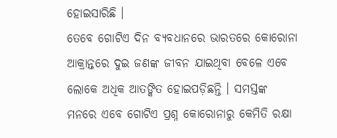ହୋଇସାରିଛି ।
ତେବେ ଗୋଟିଏ ଦିନ ବ୍ୟବଧାନରେ ଭାରତରେ କୋରୋନା ଆକ୍ରାନ୍ତରେ ଦୁଇ ଜଣଙ୍କ ଜୀବନ ଯାଇଥିବା ବେଳେ ଏବେ ଲୋକେ ଅଧିକ ଆତଙ୍କିତ ହୋଇପଡ଼ିଛନ୍ତି । ସମସ୍ତଙ୍କ ମନରେ ଏବେ ଗୋଟିଏ ପ୍ରଶ୍ନ କୋରୋନାରୁ କେମିତି ରକ୍ଷା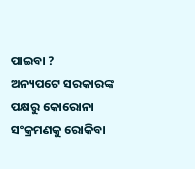ପାଇବା ?
ଅନ୍ୟପଟେ ସରକାରଙ୍କ ପକ୍ଷରୁ କୋରୋନା ସଂକ୍ରମଣକୁ ରୋକିବା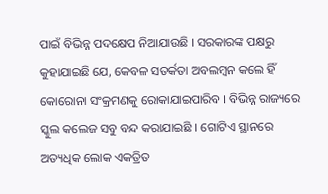ପାଇଁ ବିଭିନ୍ନ ପଦକ୍ଷେପ ନିଆଯାଉଛି । ସରକାରଙ୍କ ପକ୍ଷରୁ କୁହାଯାଇଛି ଯେ, କେବଳ ସତର୍କତା ଅବଲମ୍ବନ କଲେ ହିଁ କୋରୋନା ସଂକ୍ରମଣକୁ ରୋକାଯାଇପାରିବ । ବିଭିନ୍ନ ରାଜ୍ୟରେ ସ୍କୁଲ କଲେଜ ସବୁ ବନ୍ଦ କରାଯାଇଛି । ଗୋଟିଏ ସ୍ଥାନରେ ଅତ୍ୟଧିକ ଲୋକ ଏକତ୍ରିତ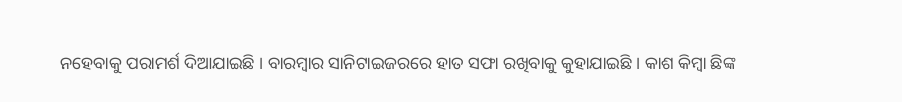ନହେବାକୁ ପରାମର୍ଶ ଦିଆଯାଇଛି । ବାରମ୍ବାର ସାନିଟାଇଜରରେ ହାତ ସଫା ରଖିବାକୁ କୁହାଯାଇଛି । କାଶ କିମ୍ବା ଛିଙ୍କ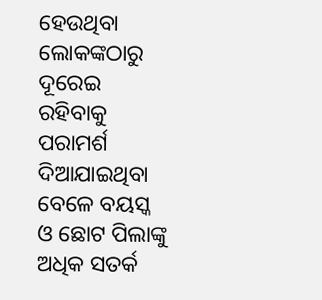ହେଉଥିବା ଲୋକଙ୍କଠାରୁ ଦୂରେଇ ରହିବାକୁ ପରାମର୍ଶ ଦିଆଯାଇଥିବା ବେଳେ ବୟସ୍କ ଓ ଛୋଟ ପିଲାଙ୍କୁ ଅଧିକ ସତର୍କ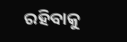ରହିବାକୁ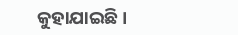କୁହାଯାଇଛି ।